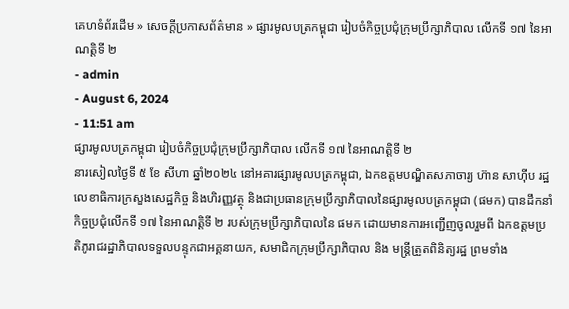គេហទំព័រដើម » សេចក្តីប្រកាសព័ត៌មាន » ផ្សារមូលបត្រកម្ពុជា រៀបចំកិច្ចប្រជុំក្រុមប្រឹក្សាភិបាល លើកទី ១៧ នៃអាណត្តិទី ២
- admin
- August 6, 2024
- 11:51 am
ផ្សារមូលបត្រកម្ពុជា រៀបចំកិច្ចប្រជុំក្រុមប្រឹក្សាភិបាល លើកទី ១៧ នៃអាណត្តិទី ២
នារសៀលថ្ងៃទី ៥ ខែ សីហា ឆ្នាំ២០២៤ នៅអគារផ្សារមូលបត្រកម្ពុជា, ឯកឧត្តមបណ្ឌិតសភាចារ្យ ហ៊ាន សាហ៊ីប រដ្ឋលេខាធិការក្រសួងសេដ្ឋកិច្ច និងហិរញ្ញវត្ថុ និងជាប្រធានក្រុមប្រឹក្សាភិបាលនៃផ្សារមូលបត្រកម្ពុជា (ផមក) បានដឹកនាំកិច្ចប្រជុំលើកទី ១៧ នៃអាណត្តិទី ២ របស់ក្រុមប្រឹក្សាភិបាលនៃ ផមក ដោយមានការអញ្ជើញចូលរួមពី ឯកឧត្តមប្រតិភូរាជរដ្ឋាភិបាលទទួលបន្ទុកជាអគ្គនាយក, សមាជិកក្រុមប្រឹក្សាភិបាល និង មន្ត្រីត្រួតពិនិត្យរដ្ឋ ព្រមទាំង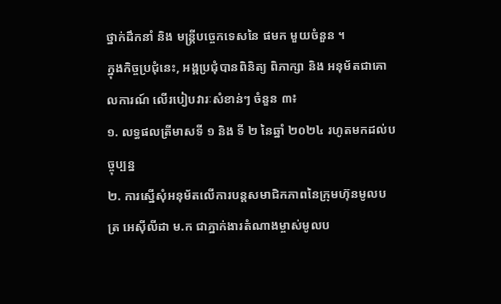ថ្នាក់ដឹកនាំ និង មន្ត្រីបច្ចេកទេសនៃ ផមក មួយចំនួន ។
ក្នុងកិច្ចប្រជុំនេះ, អង្គប្រជុំបានពិនិត្យ ពិភាក្សា និង អនុម័តជាគោលការណ៍ លើរបៀបវារៈសំខាន់ៗ ចំនួន ៣៖
១. លទ្ធផលត្រីមាសទី ១ និង ទី ២ នៃឆ្នាំ ២០២៤ រហូតមកដល់បច្ចុប្បន្ន
២. ការស្នើសុំអនុម័តលើការបន្តសមាជិកភាពនៃក្រុមហ៊ុនមូលបត្រ អេស៊ីលីដា ម.ក ជាភ្នាក់ងារតំណាងម្ចាស់មូលប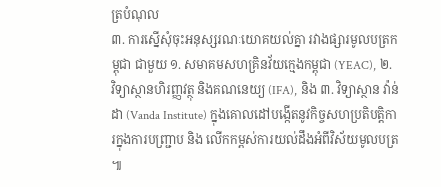ត្របំណុល
៣. ការស្នើសុំចុះអនុស្សរណៈយោគយល់គ្នា រវាងផ្សារមូលបត្រកម្ពុជា ជាមួយ ១. សមាគមសហគ្រិនវ័យក្មេងកម្ពុជា (YEAC), ២. វិទ្យាស្ថានហិរញ្ញវត្ថុ និងគណនេយ្យ (IFA), និង ៣. វិទ្យាស្ថាន វ៉ាន់ដា (Vanda Institute) ក្នុងគោលដៅបង្កើតនូវកិច្ចសហប្រតិបត្តិការក្នុងការបញ្ជ្រាប និង លើកកម្ពស់ការយល់ដឹងអំពីវិស័យមូលបត្រ ៕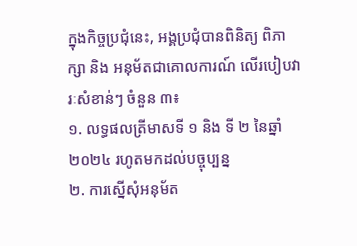ក្នុងកិច្ចប្រជុំនេះ, អង្គប្រជុំបានពិនិត្យ ពិភាក្សា និង អនុម័តជាគោលការណ៍ លើរបៀបវារៈសំខាន់ៗ ចំនួន ៣៖
១. លទ្ធផលត្រីមាសទី ១ និង ទី ២ នៃឆ្នាំ ២០២៤ រហូតមកដល់បច្ចុប្បន្ន
២. ការស្នើសុំអនុម័ត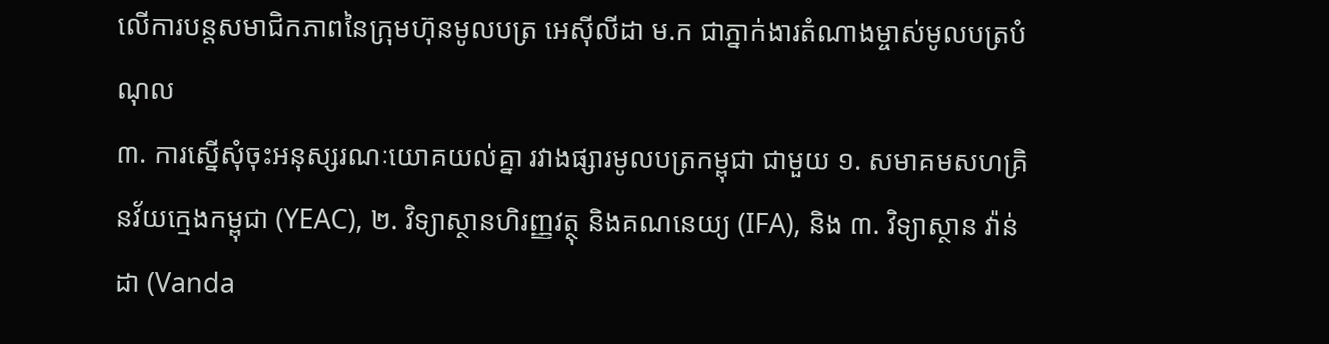លើការបន្តសមាជិកភាពនៃក្រុមហ៊ុនមូលបត្រ អេស៊ីលីដា ម.ក ជាភ្នាក់ងារតំណាងម្ចាស់មូលបត្របំណុល
៣. ការស្នើសុំចុះអនុស្សរណៈយោគយល់គ្នា រវាងផ្សារមូលបត្រកម្ពុជា ជាមួយ ១. សមាគមសហគ្រិនវ័យក្មេងកម្ពុជា (YEAC), ២. វិទ្យាស្ថានហិរញ្ញវត្ថុ និងគណនេយ្យ (IFA), និង ៣. វិទ្យាស្ថាន វ៉ាន់ដា (Vanda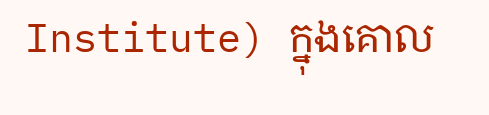Institute) ក្នុងគោល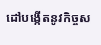ដៅបង្កើតនូវកិច្ចស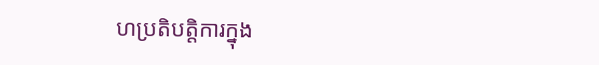ហប្រតិបត្តិការក្នុង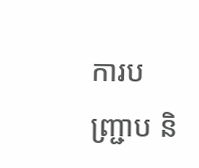ការបញ្ជ្រាប និ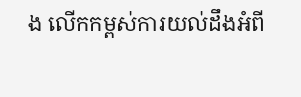ង លើកកម្ពស់ការយល់ដឹងអំពី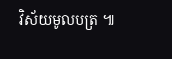វិស័យមូលបត្រ ៕